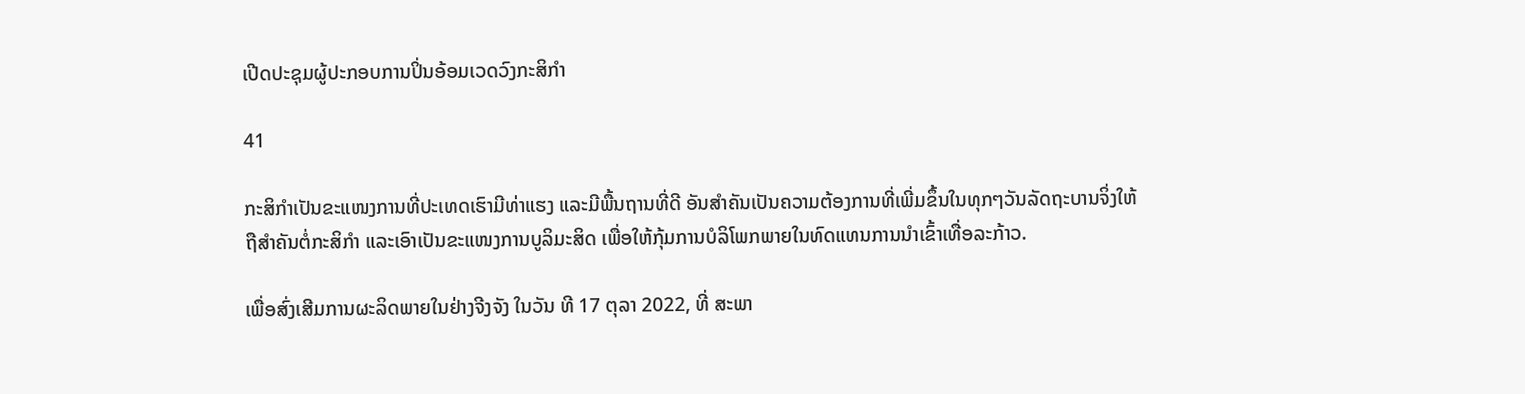ເປີດປະຊຸມຜູ້ປະກອບການປິ່ນອ້ອມເວດວົງກະສິກຳ

41

ກະສິກຳເປັນຂະແໜງການທີ່ປະເທດເຮົາມີທ່າແຮງ ແລະມີພື້ນຖານທີ່ດີ ອັນສຳຄັນເປັນຄວາມຕ້ອງການທີ່ເພີ່ມຂຶ້ນໃນທຸກໆວັນລັດຖະບານຈິ່ງໃຫ້ຖືສຳຄັນຕໍ່ກະສິກຳ ແລະເອົາເປັນຂະແໜງການບູລິມະສິດ ເພື່ອໃຫ້ກຸ້ມການບໍລິໂພກພາຍໃນທົດແທນການນຳເຂົ້າເທື່ອລະກ້າວ.

ເພື່ອສົ່ງເສີມການຜະລິດພາຍໃນຢ່າງຈີງຈັງ ໃນວັນ ທີ 17 ຕຸລາ 2022, ທີ່ ສະພາ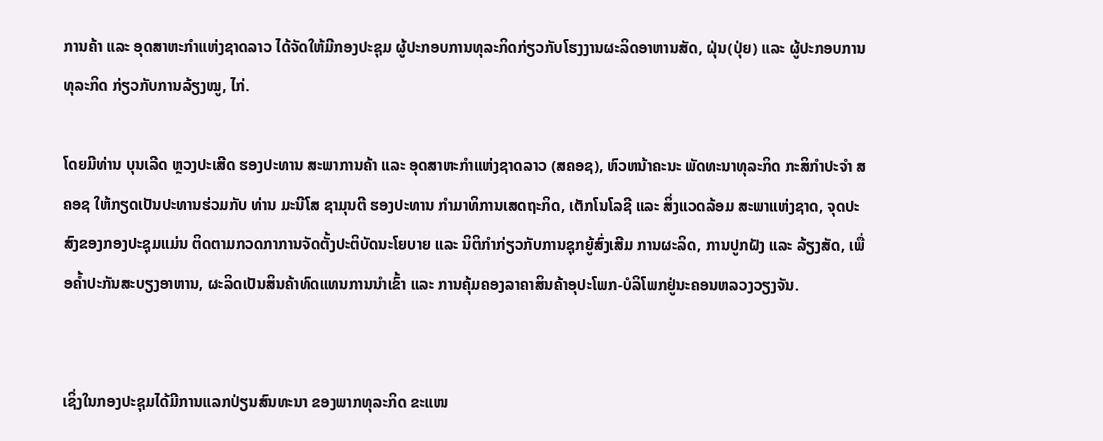ການຄ້າ ແລະ ອຸດສາຫະກຳແຫ່ງຊາດລາວ ໄດ້ຈັດໃຫ້ມີກອງປະຊຸມ ຜູ້ປະກອບການທຸລະກິດກ່ຽວກັບໂຮງງານຜະລິດອາຫານສັດ, ຝຸ່ນ(ປຸ່ຍ) ແລະ ຜູ້ປະກອບການທຸລະກິດ ກ່ຽວກັບການລ້ຽງໝູ, ໄກ່.

ໂດຍມີທ່ານ ບຸນເລີດ ຫຼວງປະເສີດ ຮອງປະທານ ສະພາການຄ້າ ແລະ ອຸດສາຫະກຳແຫ່ງຊາດລາວ (ສຄອຊ), ຫົວຫນ້າຄະນະ ພັດທະນາທຸລະກິດ ກະສິກຳປະຈຳ ສຄອຊ ໃຫ້ກຽດເປັນປະທານຮ່ວມກັບ ທ່ານ ມະນີໂສ ຊາມຸນຕີ ຮອງປະທານ ກຳມາທິການເສດຖະກິດ, ເຕັກໂນໂລຊີ ແລະ ສິ່ງແວດລ້ອມ ສະພາແຫ່ງຊາດ, ຈຸດປະສົງຂອງກອງປະຊຸມແມ່ນ ຕິດຕາມກວດກາການຈັດຕັ້ງປະຕິບັດນະໂຍບາຍ ແລະ ນິຕິກຳກ່ຽວກັບການຊຸກຍູ້ສົ່ງເສີມ ການຜະລິດ, ການປູກຝັງ ແລະ ລ້ຽງສັດ, ເພື່ອຄ້ຳປະກັນສະບຽງອາຫານ, ຜະລິດເປັນສິນຄ້າທົດແທນການນຳເຂົ້າ ແລະ ການຄຸ້ມຄອງລາຄາສິນຄ້າອຸປະໂພກ-ບໍລິໂພກຢູ່ນະຄອນຫລວງວຽງຈັນ.


ເຊິ່ງໃນກອງປະຊຸມໄດ້ມີການແລກປ່ຽນສົນທະນາ ຂອງພາກທຸລະກິດ ຂະແໜ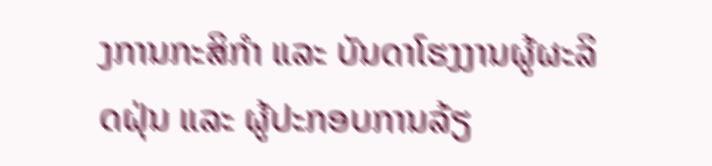ງການກະສິກຳ ແລະ ບັນດາໂຮງງານຜູ້ຜະລິດຝຸ່ນ ແລະ ຜູ້ປະກອບການລ້ຽ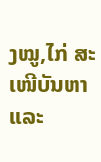ງໝູ,ໄກ່ ສະເໜີບັນຫາ ແລະ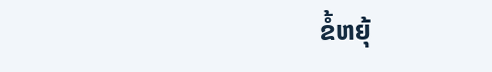ຂໍ້ຫຍຸ້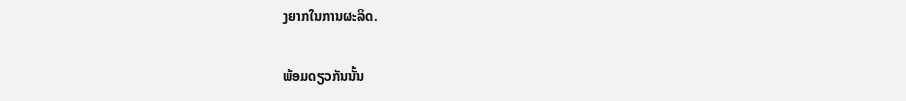ງຍາກໃນການຜະລິດ.

ພ້ອມດຽວກັນນັ້ນ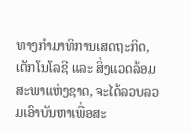ທາງກຳມາທິການເສດຖະກິດ, ເຕັກໂນໂລຊີ ແລະ ສິ່ງແວດລ້ອມ ສະພາແຫ່ງຊາດ, ຈະໄດ້ລວບລວມເອົາບັນຫາເພື່ອສະ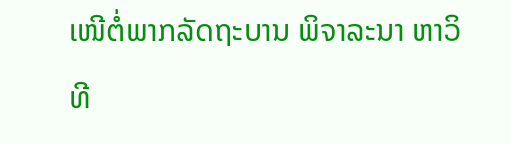ເໜີຕໍ່ພາກລັດຖະບານ ພິຈາລະນາ ຫາວິທີ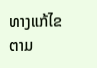ທາງແກ້ໄຂ ຕາມ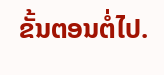ຂັ້ນຕອນຕໍ່ໄປ.